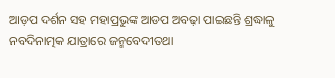ଆଡ଼ପ ଦର୍ଶନ ସହ ମହାପ୍ରଭୁଙ୍କ ଆଡପ ଅବଢ଼ା ପାଇଛନ୍ତି ଶ୍ରଦ୍ଧାଳୁ
ନବଦିନାତ୍ମକ ଯାତ୍ରାରେ ଜନ୍ମବେଦୀତଥା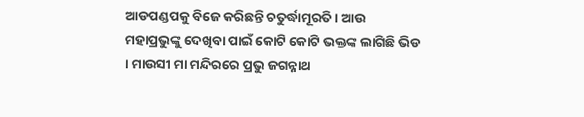ଆଡପଣ୍ଡପକୁ ବିଜେ କରିଛନ୍ତି ଚତୁର୍ଦ୍ଧାମୂରତି । ଆଉ ମହାପ୍ରଭୁଙ୍କୁ ଦେଖିବା ପାଇଁ କୋଟି କୋଟି ଭକ୍ତଙ୍କ ଲାଗିଛି ଭିଡ । ମାଉସୀ ମା ମନ୍ଦିରରେ ପ୍ରଭୁ ଜଗନ୍ନାଥ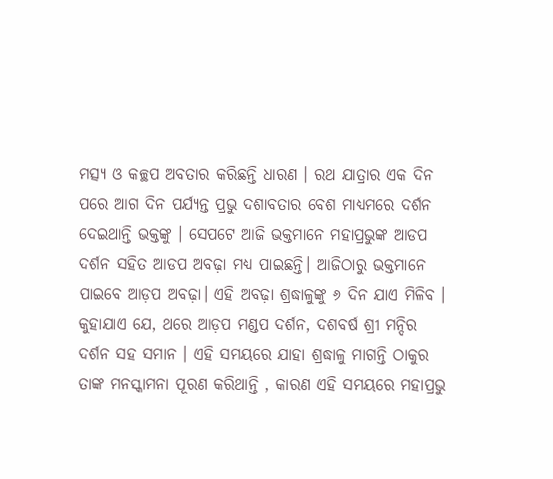ମତ୍ସ୍ୟ ଓ କଚ୍ଛପ ଅବତାର କରିଛନ୍ତି ଧାରଣ । ରଥ ଯାତ୍ରାର ଏକ ଦିନ ପରେ ଆଗ ଦିନ ପର୍ଯ୍ୟନ୍ତ ପ୍ରଭୁ ଦଶାବତାର ବେଶ ମାଧ୍ୟମରେ ଦର୍ଶନ ଦେଇଥାନ୍ତି ଭକ୍ତଙ୍କୁ । ସେପଟେ ଆଜି ଭକ୍ତମାନେ ମହାପ୍ରଭୁଙ୍କ ଆଡପ ଦର୍ଶନ ସହିତ ଆଡପ ଅବଢ଼ା ମଧ୍ୟ ପାଇଛନ୍ତି। ଆଜିଠାରୁ ଭକ୍ତମାନେ ପାଇବେ ଆଡ଼ପ ଅବଢ଼ା। ଏହି ଅବଢ଼ା ଶ୍ରଦ୍ଧାଳୁଙ୍କୁ ୬ ଦିନ ଯାଏ ମିଳିବ । କୁହାଯାଏ ଯେ, ଥରେ ଆଡ଼ପ ମଣ୍ଡପ ଦର୍ଶନ, ଦଶବର୍ଷ ଶ୍ରୀ ମନ୍ଦିର ଦର୍ଶନ ସହ ସମାନ । ଏହି ସମୟରେ ଯାହା ଶ୍ରଦ୍ଧାଳୁ ମାଗନ୍ତି ଠାକୁର ତାଙ୍କ ମନସ୍କାମନା ପୂରଣ କରିଥାନ୍ତି , କାରଣ ଏହି ସମୟରେ ମହାପ୍ରଭୁ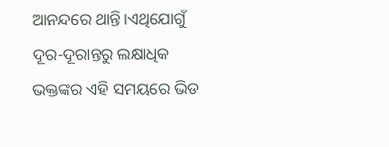ଆନନ୍ଦରେ ଥାନ୍ତି।ଏଥିଯୋଗୁଁ ଦୂର-ଦୂରାନ୍ତରୁ ଲକ୍ଷାଧିକ ଭକ୍ତଙ୍କର ଏହି ସମୟରେ ଭିଡ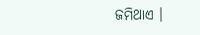ଜମିଥାଏ ।